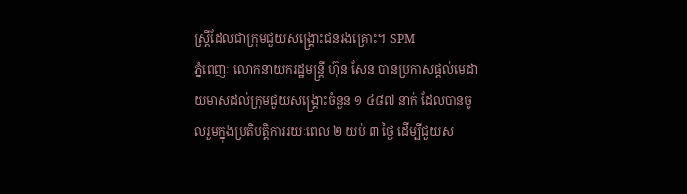ស្ត្រីដែលជាក្រុមជួយសង្គ្រោះជនរងគ្រោះ។ SPM
ភ្នំពេញៈ លោកនាយករដ្ឋមន្ត្រី ហ៊ុន សែន បានប្រកាសផ្ដល់មេដាយមាសដល់ក្រុមជួយសង្គ្រោះចំនួន ១ ៤៨៧ នាក់ ដែលបានចូលរួមក្នុងប្រតិបត្តិការរយៈពេល ២ យប់ ៣ ថ្ងៃ ដើម្បីជួយស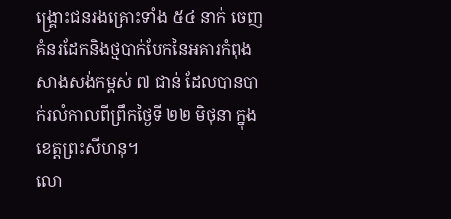ង្គ្រោះជនរងគ្រោះទាំង ៥៤ នាក់ ចេញគំនរដែកនិងថ្មបាក់បែកនៃអគារកំពុងសាងសង់កម្ពស់ ៧ ជាន់ ដែលបានបាក់រលំកាលពីព្រឹកថ្ងៃទី ២២ មិថុនា ក្នុងខេត្តព្រះសីហនុ។
លោ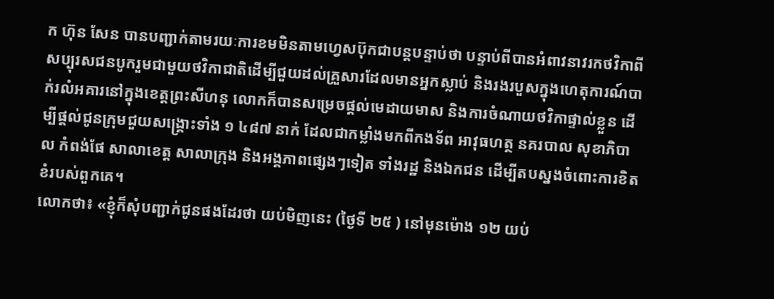ក ហ៊ុន សែន បានបញ្ជាក់តាមរយៈការខមមិនតាមហ្វេសប៊ុកជាបន្តបន្ទាប់ថា បន្ទាប់ពីបានអំពាវនាវរកថវិកាពីសប្បុរសជនបូករួមជាមួយថវិកាជាតិដើម្បីជួយដល់គ្រួសារដែលមានអ្នកស្លាប់ និងរងរបួសក្នុងហេតុការណ៍បាក់រលំអគារនៅក្នុងខេត្តព្រះសីហនុ លោកក៏បានសម្រេចផ្ដល់មេដាយមាស និងការចំណាយថវិកាផ្ទាល់ខ្លួន ដើម្បីផ្ដល់ជូនក្រុមជួយសង្គ្រោះទាំង ១ ៤៨៧ នាក់ ដែលជាកម្លាំងមកពីកងទ័ព អាវុធហត្ថ នគរបាល សុខាភិបាល កំពង់ផែ សាលាខេត្ត សាលាក្រុង និងអង្គភាពផ្សេងៗទៀត ទាំងរដ្ឋ និងឯកជន ដើម្បីតបស្នងចំពោះការខិតខំរបស់ពួកគេ។
លោកថា៖ «ខ្ញុំក៏សុំបញ្ជាក់ជូនផងដែរថា យប់មិញនេះ (ថ្ងៃទី ២៥ ) នៅមុនម៉ោង ១២ យប់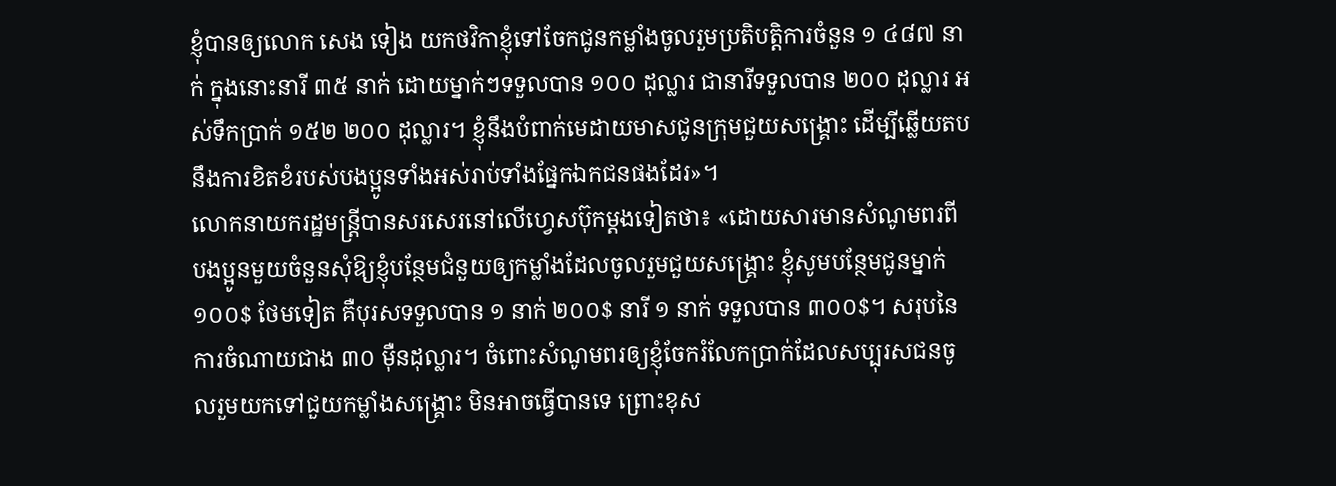ខ្ញុំបានឲ្យលោក សេង ទៀង យកថវិកាខ្ញុំទៅចែកជូនកម្លាំងចូលរួមប្រតិបត្តិការចំនួន ១ ៤៨៧ នាក់ ក្នុងនោះនារី ៣៥ នាក់ ដោយម្នាក់ៗទទួលបាន ១០០ ដុល្លារ ជានារីទទួលបាន ២០០ ដុល្លារ អស់ទឹកប្រាក់ ១៥២ ២០០ ដុល្លារ។ ខ្ញុំនឹងបំពាក់មេដាយមាសជូនក្រុមជួយសង្គ្រោះ ដើម្បីឆ្លើយតបនឹងការខិតខំរបស់បងប្អូនទាំងអស់រាប់ទាំងផ្នែកឯកជនផងដែរ»។
លោកនាយករដ្ឋមន្ត្រីបានសរសេរនៅលើហ្វេសប៊ុកម្ដងទៀតថា៖ «ដោយសារមានសំណូមពរពីបងប្អូនមួយចំនួនសុំឱ្យខ្ញុំបន្ថែមជំនួយឲ្យកម្លាំងដែលចូលរួមជួយសង្គ្រោះ ខ្ញុំសូមបន្ថែមជូនម្នាក់ ១០០$ ថែមទៀត គឺបុរសទទួលបាន ១ នាក់ ២០០$ នារី ១ នាក់ ទទួលបាន ៣០០$។ សរុបនៃការចំណាយជាង ៣០ ម៉ឺនដុល្លារ។ ចំពោះសំណូមពរឲ្យខ្ញុំចែករំលែកប្រាក់ដែលសប្បុរសជនចូលរួមយកទៅជួយកម្លាំងសង្គ្រោះ មិនអាចធ្វើបានទេ ព្រោះខុស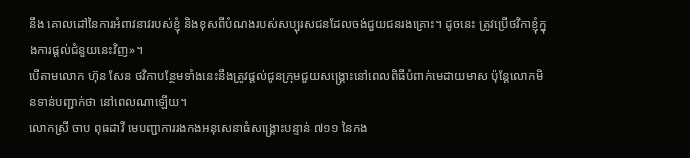នឹង គោលដៅនៃការអំពាវនាវរបស់ខ្ញុំ និងខុសពីបំណងរបស់សប្បុរសជនដែលចង់ជួយជនរងគ្រោះ។ ដូចនេះ ត្រូវប្រើថវិកាខ្ញុំក្នុងការផ្ដល់ជំនួយនេះវិញ»។
បើតាមលោក ហ៊ុន សែន ថវិកាបន្ថែមទាំងនេះនឹងត្រូវផ្ដល់ជូនក្រុមជួយសង្គ្រោះនៅពេលពិធីបំពាក់មេដាយមាស ប៉ុន្តែលោកមិនទាន់បញ្ជាក់ថា នៅពេលណាឡើយ។
លោកស្រី ចាប ពុធដាវី មេបញ្ជាការរងកងអនុសេនាធំសង្គ្រោះបន្ទាន់ ៧១១ នៃកង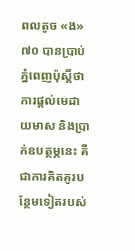ពលតូច «ង» ៧០ បានប្រាប់ភ្នំពេញប៉ុស្ដិ៍ថា ការផ្ដល់មេដាយមាស និងប្រាក់ឧបត្ថម្ភនេះ គឺជាការគិតគូរបន្ថែមទៀតរបស់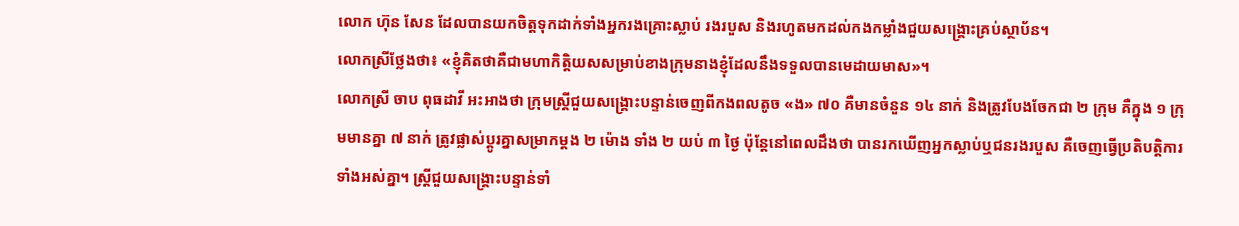លោក ហ៊ុន សែន ដែលបានយកចិត្តទុកដាក់ទាំងអ្នករងគ្រោះស្លាប់ រងរបួស និងរហូតមកដល់កងកម្លាំងជួយសង្គ្រោះគ្រប់ស្ថាប័ន។
លោកស្រីថ្លែងថា៖ «ខ្ញុំគិតថាគឺជាមហាកិត្តិយសសម្រាប់ខាងក្រុមនាងខ្ញុំដែលនឹងទទួលបានមេដាយមាស»។
លោកស្រី ចាប ពុធដាវី អះអាងថា ក្រុមស្ដ្រីជួយសង្គ្រោះបន្ទាន់ចេញពីកងពលតូច «ង» ៧០ គឺមានចំនួន ១៤ នាក់ និងត្រូវបែងចែកជា ២ ក្រុម គឺក្នុង ១ ក្រុមមានគ្នា ៧ នាក់ ត្រូវផ្លាស់ប្ដូរគ្នាសម្រាកម្ដង ២ ម៉ោង ទាំង ២ យប់ ៣ ថ្ងៃ ប៉ុន្តែនៅពេលដឹងថា បានរកឃើញអ្នកស្លាប់ឬជនរងរបួស គឺចេញធ្វើប្រតិបត្តិការទាំងអស់គ្នា។ ស្ដ្រីជួយសង្គ្រោះបន្ទាន់ទាំ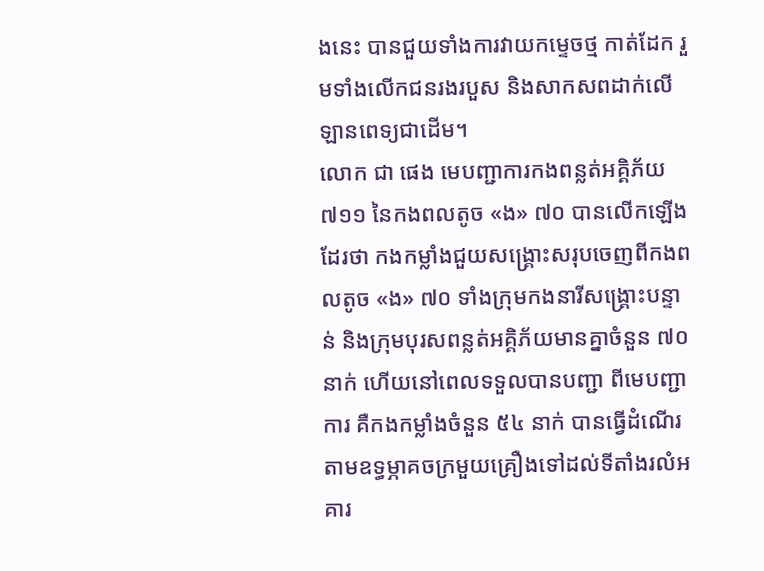ងនេះ បានជួយទាំងការវាយកម្ទេចថ្ម កាត់ដែក រួមទាំងលើកជនរងរបួស និងសាកសពដាក់លើឡានពេទ្យជាដើម។
លោក ជា ផេង មេបញ្ជាការកងពន្លត់អគ្គិភ័យ ៧១១ នៃកងពលតូច «ង» ៧០ បានលើកឡើងដែរថា កងកម្លាំងជួយសង្គ្រោះសរុបចេញពីកងពលតូច «ង» ៧០ ទាំងក្រុមកងនារីសង្គ្រោះបន្ទាន់ និងក្រុមបុរសពន្លត់អគ្គិភ័យមានគ្នាចំនួន ៧០ នាក់ ហើយនៅពេលទទួលបានបញ្ជា ពីមេបញ្ជាការ គឺកងកម្លាំងចំនួន ៥៤ នាក់ បានធ្វើដំណើរតាមឧទ្ធម្ភាគចក្រមួយគ្រឿងទៅដល់ទីតាំងរលំអគារ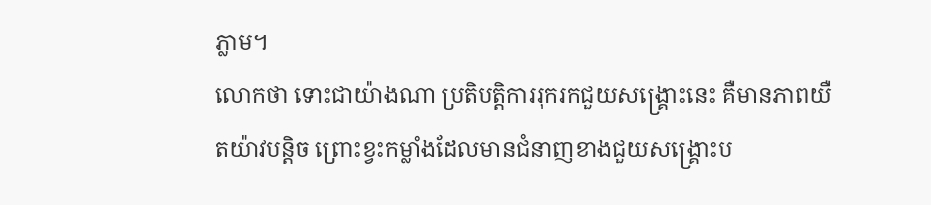ភ្លាម។
លោកថា ទោះជាយ៉ាងណា ប្រតិបត្តិការរុករកជួយសង្គ្រោះនេះ គឺមានភាពយឺតយ៉ាវបន្តិច ព្រោះខ្វះកម្លាំងដែលមានជំនាញខាងជួយសង្គ្រោះប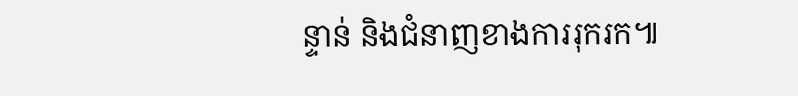ន្ទាន់ និងជំនាញខាងការរុករក៕